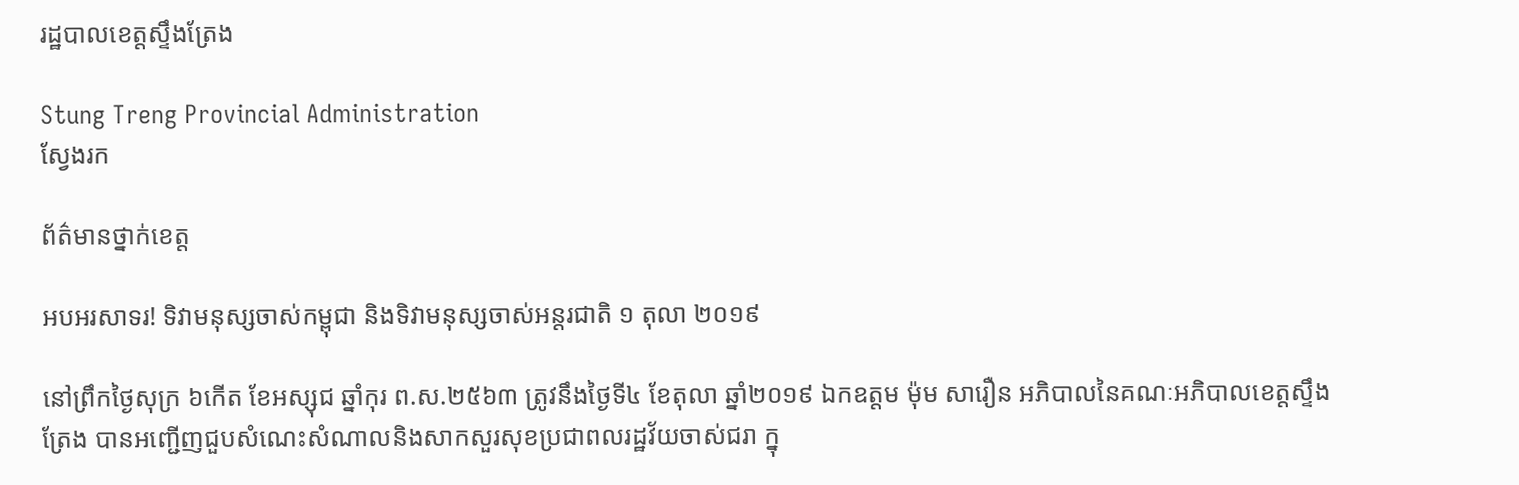រដ្ឋបាលខេត្តស្ទឹងត្រែង

Stung Treng Provincial Administration
ស្វែងរក

ព័ត៌មានថ្នាក់ខេត្ត

អបអរសាទរ! ទិវាមនុស្សចាស់កម្ពុជា និងទិវាមនុស្សចាស់អន្តរជាតិ ១ តុលា ២០១៩

នៅព្រឹកថ្ងៃសុក្រ ៦កើត ខែអស្សុជ ឆ្នាំកុរ ព.ស.២៥៦៣ ត្រូវនឹងថ្ងៃទី៤ ខែតុលា ឆ្នាំ២០១៩ ឯកឧត្តម ម៉ុម សារឿន អភិបាលនៃគណៈអភិបាលខេត្តស្ទឹងត្រែង បានអញ្ជើញជួបសំណេះសំណាលនិងសាកសួរសុខប្រជាពលរដ្ឋវ័យចាស់ជរា ក្នុ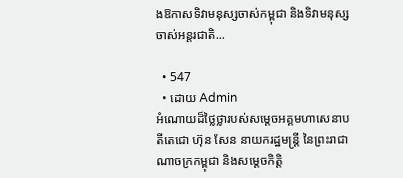ងឱកាសទិវាមនុស្សចាស់កម្ពុជា និងទិវាមនុស្សចាស់អន្តរជាតិ...

  • 547
  • ដោយ Admin
អំណោយដ៏ថ្លៃថ្លារបស់សម្តេចអគ្គមហាសេនាបតីតេជោ ហ៊ុន សែន នាយករដ្ឋមន្រ្តី នៃព្រះរាជាណាចក្រកម្ពុជា និងសម្តេចកិត្តិ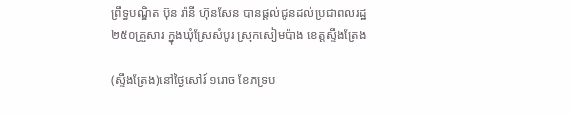ព្រឹទ្ធបណ្ឌិត ប៊ុន រ៉ានី ហ៊ុនសែន បានផ្តល់ជូនដល់ប្រជាពលរដ្ឋ ២៥០គ្រួសារ ក្នុងឃុំស្រែសំបូរ ស្រុកសៀមប៉ាង ខេត្តស្ទឹងត្រែង

(ស្ទឹងត្រែង)នៅថ្ងៃសៅរ៍ ១រោច ខែភទ្រប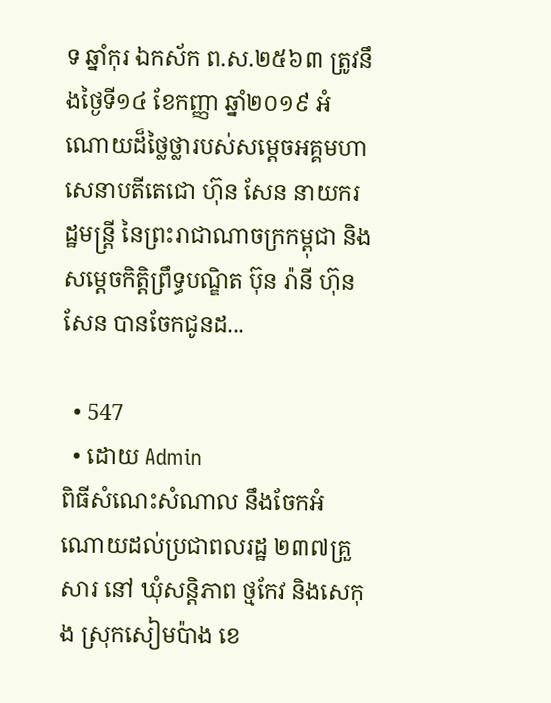ទ ឆ្នាំកុរ ឯកស័ក ព.ស.២៥៦៣ ត្រូវនឹងថ្ងៃទី១៤ ខែកញ្ញា ឆ្នាំ២០១៩ អំណោយដ៏ថ្លៃថ្លារបស់សម្តេចអគ្គមហាសេនាបតីតេជោ ហ៊ុន សែន នាយករដ្ឋមន្រ្តី នៃព្រះរាជាណាចក្រកម្ពុជា និងសម្តេចកិត្តិព្រឹទ្ធបណ្ឌិត ប៊ុន រ៉ានី ហ៊ុនសែន បានចែកជូនដ...

  • 547
  • ដោយ Admin
ពិធីសំណេះសំណាល នឹងចែកអំណោយដល់ប្រជាពលរដ្ឋ ២៣៧គ្រួសារ នៅ ឃុំសន្តិភាព ថ្មកែវ និងសេកុង ស្រុកសៀមប៉ាង ខេ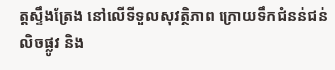ត្តស្ទឹងត្រែង នៅលើទីទួលសុវត្ថិភាព ក្រោយទឹកជំនន់ជន់លិចផ្លូវ និង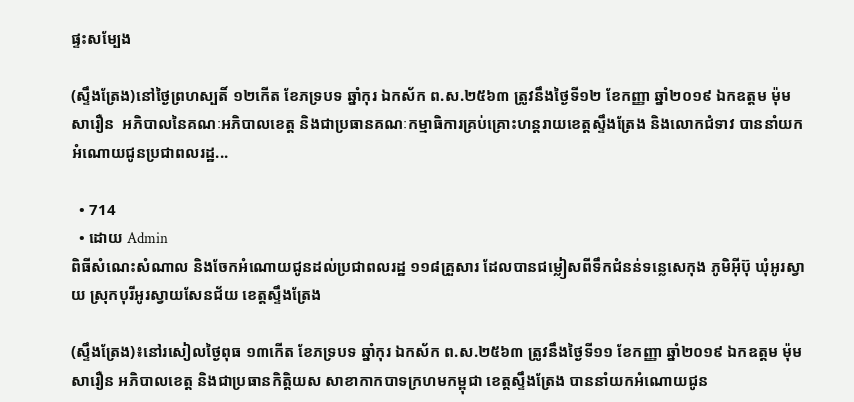ផ្ទះសម្បែង

(ស្ទឹងត្រែង)នៅថ្ងៃព្រហស្បតិ៍ ១២កើត ខែភទ្របទ ឆ្នាំកុរ ឯកស័ក ព.ស.២៥៦៣ ត្រូវនឹងថ្ងៃទី១២ ខែកញ្ញា ឆ្នាំ២០១៩ ឯកឧត្តម ម៉ុម សារឿន  អភិបាលនៃគណៈអភិបាលខេត្ត និងជាប្រធានគណៈកម្មាធិការគ្រប់គ្រោះហន្តរាយខេត្តស្ទឹងត្រែង និងលោកជំទាវ បាននាំយកអំណោយជូនប្រជាពលរដ្ឋ...

  • 714
  • ដោយ Admin
ពិធីសំណេះសំណាល និងចែកអំណោយជូនដល់ប្រជាពលរដ្ឋ ១១៨គ្រួសារ ដែលបានជម្លៀសពីទឹកជំនន់ទន្លេសេកុង ភូមិអ៊ីប៊ុ ឃុំអូរស្វាយ ស្រុកបុរីអូរស្វាយសែនជ័យ ខេត្តស្ទឹងត្រែង

(ស្ទឹងត្រែង)៖នៅរសៀលថ្ងៃពុធ ១៣កើត ខែភទ្របទ ឆ្នាំកុរ ឯកស័ក ព.ស.២៥៦៣ ត្រូវនឹងថ្ងៃទី១១ ខែកញ្ញា ឆ្នាំ២០១៩ ឯកឧត្តម ម៉ុម សារឿន អភិបាលខេត្ត និងជាប្រធានកិត្តិយស សាខាកាកបាទក្រហមកម្ពុជា ខេត្តស្ទឹងត្រែង បាននាំយកអំណោយជូន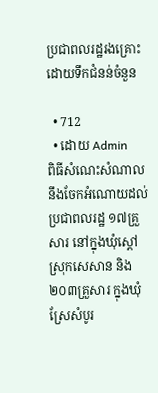ប្រជាពលរដ្ឋរងគ្រោះដោយទឹកជំនន់ចំនួន

  • 712
  • ដោយ Admin
ពិធីសំណេះសំណាល នឹងចែកអំណោយដល់ប្រជាពលរដ្ឋ ១៧គ្រួសារ នៅក្នុងឃុំស្តៅ ស្រុកសេសាន និង ២០៣គ្រួសារ ក្នុងឃុំស្រែសំបូរ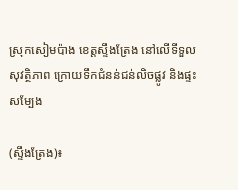ស្រុកសៀមប៉ាង ខេត្តស្ទឹងត្រែង នៅលើទីទួលសុវត្ថិភាព ក្រោយទឹកជំនន់ជន់លិចផ្លូវ និងផ្ទះសម្បែង

(ស្ទឹងត្រែង)៖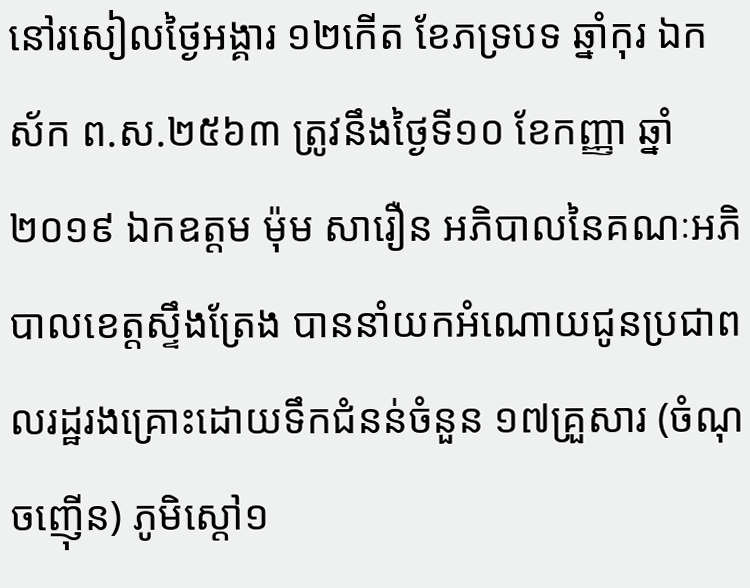នៅរសៀលថ្ងៃអង្គារ ១២កើត ខែភទ្របទ ឆ្នាំកុរ ឯកស័ក ព.ស.២៥៦៣ ត្រូវនឹងថ្ងៃទី១០ ខែកញ្ញា ឆ្នាំ២០១៩ ឯកឧត្ដម ម៉ុម សារឿន អភិបាលនៃគណៈអភិបាលខេត្តស្ទឹងត្រែង បាននាំយកអំណោយជូនប្រជាពលរដ្ឋរងគ្រោះដោយទឹកជំនន់ចំនួន ១៧គ្រួសារ (ចំណុចញ៉ើន) ភូមិស្តៅ១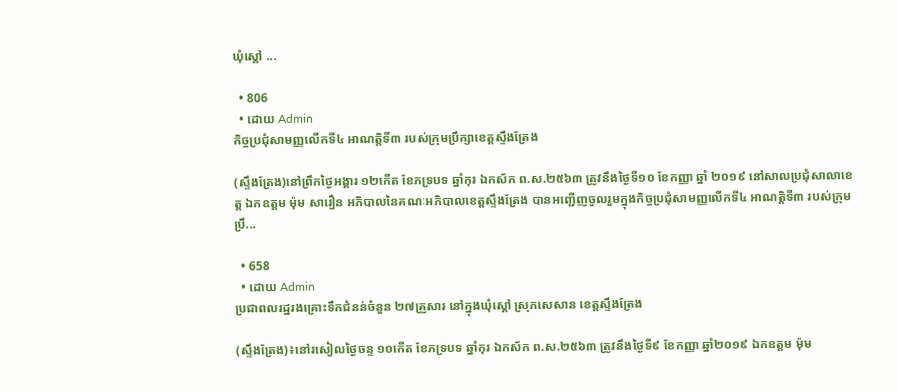ឃុំស្តៅ ...

  • 806
  • ដោយ Admin
កិច្ចប្រជុំសាមញ្ញលើកទី៤ អាណត្តិទី៣ របស់ក្រុមប្រឹក្សាខេត្តស្ទឹងត្រែង

(ស្ទឹងត្រែង)នៅព្រឹកថ្ងៃអង្គារ ១២កើត ខែភទ្របទ ឆ្នាំកុរ ឯកស័ក ព.ស.២៥៦៣ ត្រូវនឹងថ្ងៃទី១០ ខែកញ្ញា ឆ្នាំ ២០១៩ នៅសាលប្រជុំសាលាខេត្ត ឯកឧត្តម ម៉ុម សារឿន អភិបាលនៃគណៈអភិបាលខេត្តស្ទឹងត្រែង បានអញ្ជើញចូលរួមក្នុងកិច្ចប្រជុំសាមញ្ញលើកទី៤ អាណត្តិទី៣ របស់ក្រុមប្រឹ...

  • 658
  • ដោយ Admin
ប្រជាពលរដ្ឋរងគ្រោះទឹកជំនន់ចំនួន ២៧គ្រួសារ នៅក្នុងឃុំស្តៅ ស្រុកសេសាន ខេត្តស្ទឹងត្រែង

(ស្ទឹងត្រែង)៖នៅរសៀលថ្ងៃចន្ទ ១០កើត ខែភទ្របទ ឆ្នាំកុរ ឯកស័ក ព.ស.២៥៦៣ ត្រូវនឹងថ្ងៃទី៩ ខែកញ្ញា ឆ្នាំ២០១៩ ឯកឧត្ដម ម៉ុម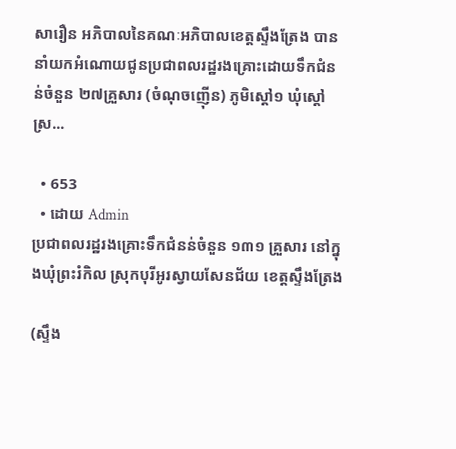សារឿន អភិបាលនៃគណៈអភិបាលខេត្តស្ទឹងត្រែង បាននាំយកអំណោយជូនប្រជាពលរដ្ឋរងគ្រោះដោយទឹកជំនន់ចំនួន ២៧គ្រួសារ (ចំណុចញ៉ើន) ភូមិស្តៅ១ ឃុំស្តៅ ស្រ...

  • 653
  • ដោយ Admin
ប្រជាពលរដ្ឋរងគ្រោះទឹកជំនន់ចំនួន ១៣១ គ្រួសារ នៅក្នុងឃុំព្រះរំកិល ស្រុកបុរីអូរស្វាយសែនជ័យ ខេត្តស្ទឹងត្រែង

(ស្ទឹង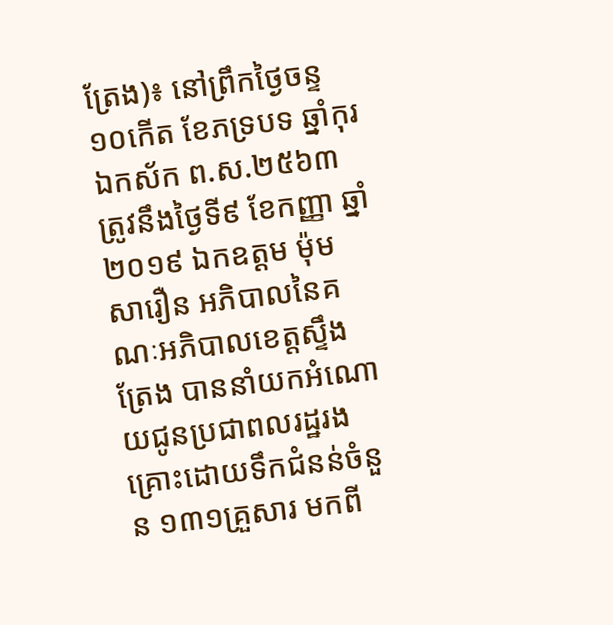ត្រែង)៖ នៅព្រឹកថ្ងៃចន្ទ ១០កើត ខែភទ្របទ ឆ្នាំកុរ ឯកស័ក ព.ស.២៥៦៣ ត្រូវនឹងថ្ងៃទី៩ ខែកញ្ញា ឆ្នាំ២០១៩ ឯកឧត្ដម ម៉ុម សារឿន អភិបាលនៃគណៈអភិបាលខេត្តស្ទឹងត្រែង បាននាំយកអំណោយជូនប្រជាពលរដ្ឋរងគ្រោះដោយទឹកជំនន់ចំនួន ១៣១គ្រួសារ មកពី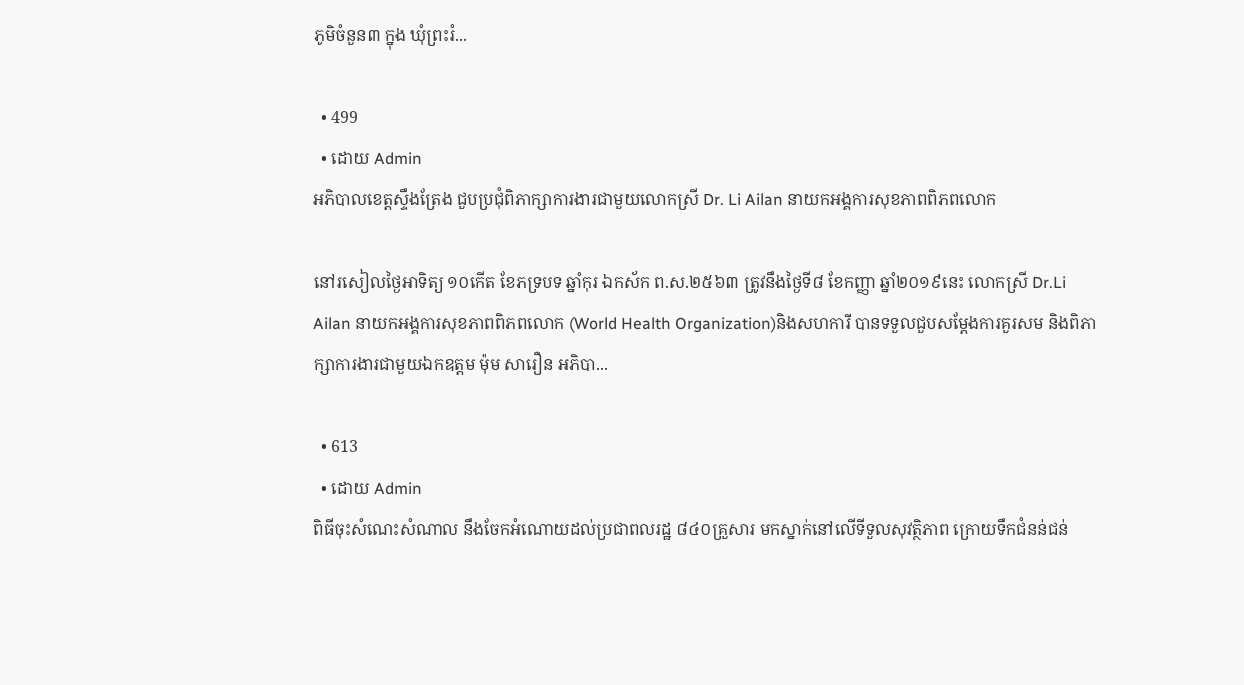ភូមិចំនួន៣ ក្នុង ឃុំព្រះរំ...

  • 499
  • ដោយ Admin
អភិបាលខេត្តស្ទឹងត្រែង ជួបប្រជុំពិភាក្សាការងារជាមួយលោកស្រី Dr. Li Ailan នាយកអង្គការសុខភាពពិភពលោក

នៅរសៀលថ្ងៃអាទិត្យ ១០កើត ខែភទ្របទ ឆ្នាំកុរ ឯកស័ក ព.ស.២៥៦៣ ត្រូវនឹងថ្ងៃទី៨ ខែកញ្ញា ឆ្នាំ២០១៩នេះ លោកស្រី Dr.Li Ailan នាយកអង្គការសុខភាពពិភពលោក (World Health Organization)និងសហការី បានទទួលជួបសម្តែងការគួរសម និងពិភាក្សាការងារជាមួយឯកឧត្តម ម៉ុម សារឿន អភិបា...

  • 613
  • ដោយ Admin
ពិធីចុះសំណេះសំណាល នឹងចែកអំណោយដល់ប្រជាពលរដ្ឋ ៨៤០គ្រួសារ មកស្នាក់នៅលើទីទួលសុវត្ថិភាព ក្រោយទឹកជំនន់ជន់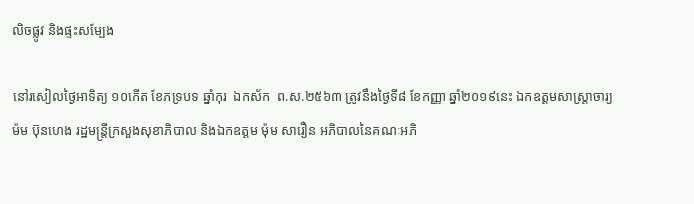លិចផ្លូវ និងផ្ទះសម្បែង

នៅរសៀលថ្ងៃអាទិត្យ ១០កើត ខែភទ្របទ ឆ្នាំកុរ  ឯកស័ក  ព.ស.២៥៦៣ ត្រូវនឹងថ្ងៃទី៨ ខែកញ្ញា ឆ្នាំ២០១៩នេះ ឯកឧត្តមសាស្ត្រាចារ្យ ម៉ម ប៊ុនហេង រដ្ឋមន្ត្រីក្រសួងសុខាភិបាល និងឯកឧត្ដម ម៉ុម សារឿន អភិបាលនៃគណៈអភិ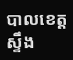បាលខេត្តស្ទឹង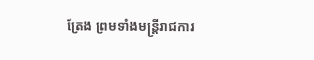ត្រែង ព្រមទាំងមន្រ្តីរាជការ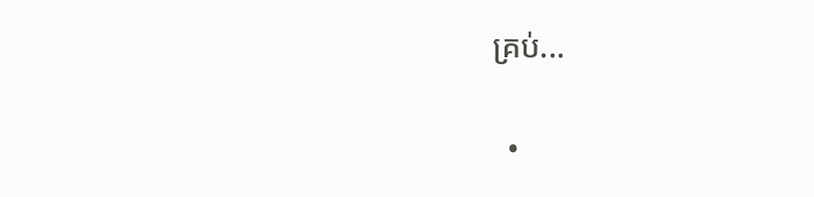គ្រប់...

  •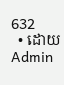632
  • ដោយ Admin